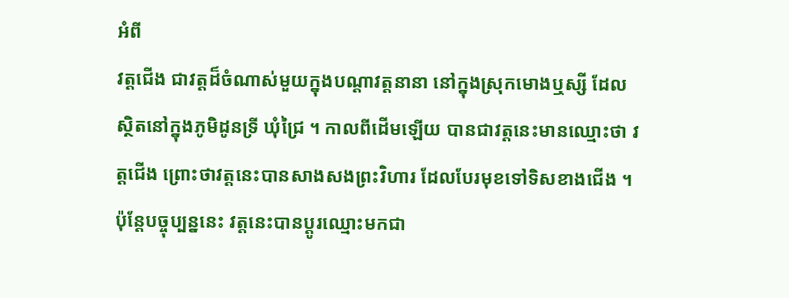អំពី
វត្តជើង ជាវត្តដ៏ចំណាស់មួយក្នុងបណ្ដាវត្តនានា នៅក្នុងស្រុកមោងឬស្សី ដែលស្ថិតនៅក្នុងភូមិដូនទ្រី ឃុំជ្រៃ ។ កាលពីដើមឡើយ បានជាវត្តនេះមានឈ្មោះថា វត្តជើង ព្រោះថាវត្តនេះបានសាងសងព្រះវិហារ ដែលបែរមុខទៅទិសខាងជើង ។ ប៉ុន្ដែបច្ចុប្បន្ននេះ វត្តនេះបានប្ដូរឈ្មោះមកជា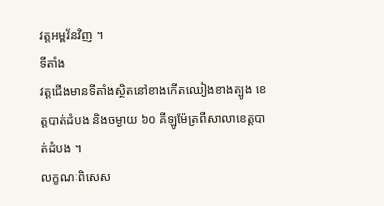វត្តអម្ពវ័នវិញ ។
ទីតាំង
វត្តជើងមានទីតាំងស្ថិតនៅខាងកើតឈៀងខាងត្បូង ខេត្តបាត់ដំបង និងចម្ងាយ ៦០ គីឡូម៉ែត្រពីសាលាខេត្តបាត់ដំបង ។
លក្ខណៈពិសេស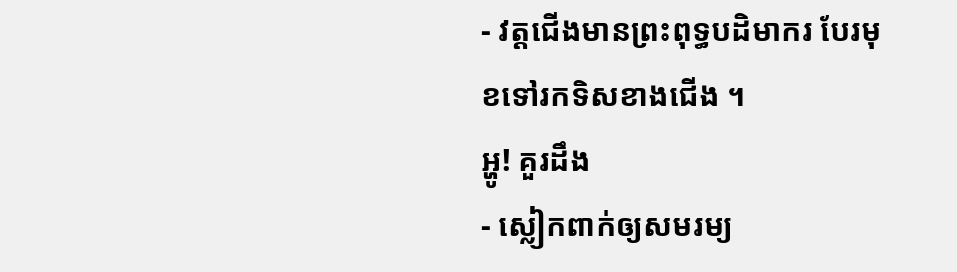- វត្តជើងមានព្រះពុទ្ធបដិមាករ បែរមុខទៅរកទិសខាងជើង ។
អ្ហូ! គួរដឹង
- ស្លៀកពាក់ឲ្យសមរម្យ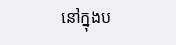នៅក្នុងប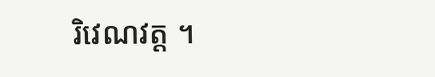រិវេណវត្ត ។